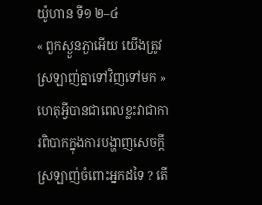យ៉ូហាន ទី១ ២–៤
« ពួកស្ងួនភ្ងាអើយ យើងត្រូវស្រឡាញ់គ្នាទៅវិញទៅមក »
ហេតុអ្វីបានជាពេលខ្លះវាជាការពិបាកក្នុងការបង្ហាញសេចក្ដីស្រឡាញ់ចំពោះអ្នកដទៃ ? តើ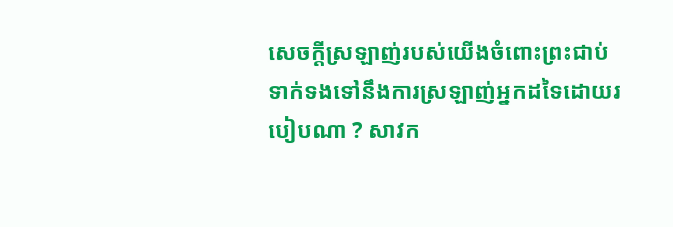សេចក្ដីស្រឡាញ់របស់យើងចំពោះព្រះជាប់ទាក់ទងទៅនឹងការស្រឡាញ់អ្នកដទៃដោយរបៀបណា ? សាវក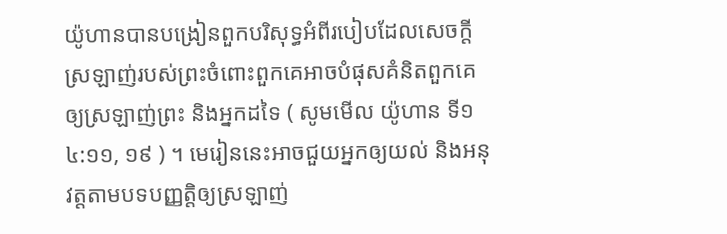យ៉ូហានបានបង្រៀនពួកបរិសុទ្ធអំពីរបៀបដែលសេចក្តីស្រឡាញ់របស់ព្រះចំពោះពួកគេអាចបំផុសគំនិតពួកគេឲ្យស្រឡាញ់ព្រះ និងអ្នកដទៃ ( សូមមើល យ៉ូហាន ទី១ ៤:១១, ១៩ ) ។ មេរៀននេះអាចជួយអ្នកឲ្យយល់ និងអនុវត្តតាមបទបញ្ញត្តិឲ្យស្រឡាញ់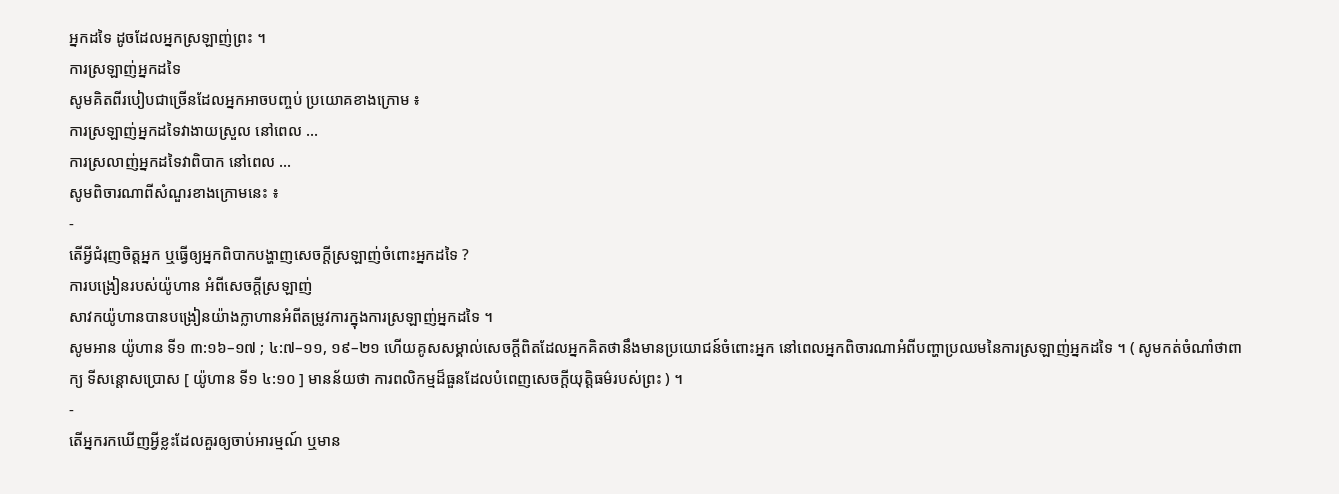អ្នកដទៃ ដូចដែលអ្នកស្រឡាញ់ព្រះ ។
ការស្រឡាញ់អ្នកដទៃ
សូមគិតពីរបៀបជាច្រើនដែលអ្នកអាចបញ្ចប់ ប្រយោគខាងក្រោម ៖
ការស្រឡាញ់អ្នកដទៃវាងាយស្រួល នៅពេល …
ការស្រលាញ់អ្នកដទៃវាពិបាក នៅពេល …
សូមពិចារណាពីសំណួរខាងក្រោមនេះ ៖
-
តើអ្វីជំរុញចិត្តអ្នក ឬធ្វើឲ្យអ្នកពិបាកបង្ហាញសេចក្ដីស្រឡាញ់ចំពោះអ្នកដទៃ ?
ការបង្រៀនរបស់យ៉ូហាន អំពីសេចក្ដីស្រឡាញ់
សាវកយ៉ូហានបានបង្រៀនយ៉ាងក្លាហានអំពីតម្រូវការក្នុងការស្រឡាញ់អ្នកដទៃ ។
សូមអាន យ៉ូហាន ទី១ ៣:១៦–១៧ ; ៤:៧–១១, ១៩–២១ ហើយគូសសម្គាល់សេចក្ដីពិតដែលអ្នកគិតថានឹងមានប្រយោជន៍ចំពោះអ្នក នៅពេលអ្នកពិចារណាអំពីបញ្ហាប្រឈមនៃការស្រឡាញ់អ្នកដទៃ ។ ( សូមកត់ចំណាំថាពាក្យ ទីសន្តោសប្រោស [ យ៉ូហាន ទី១ ៤:១០ ] មានន័យថា ការពលិកម្មដ៏ធួនដែលបំពេញសេចក្ដីយុត្តិធម៌របស់ព្រះ ) ។
-
តើអ្នករកឃើញអ្វីខ្លះដែលគួរឲ្យចាប់អារម្មណ៍ ឬមាន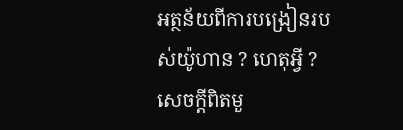អត្ថន័យពីការបង្រៀនរបស់យ៉ូហាន ? ហេតុអ្វី ?
សេចក្ដីពិតមួ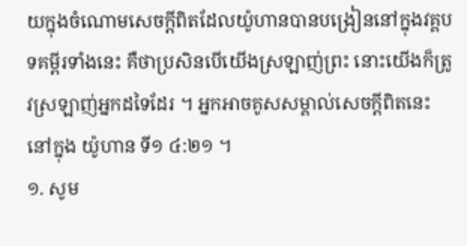យក្នុងចំណោមសេចក្ដីពិតដែលយ៉ូហានបានបង្រៀននៅក្នុងវគ្គបទគម្ពីរទាំងនេះ គឺថាប្រសិនបើយើងស្រឡាញ់ព្រះ នោះយើងក៏ត្រូវស្រឡាញ់អ្នកដទៃដែរ ។ អ្នកអាចគូសសម្គាល់សេចក្តីពិតនេះនៅក្នុង យ៉ូហាន ទី១ ៤:២១ ។
១. សូម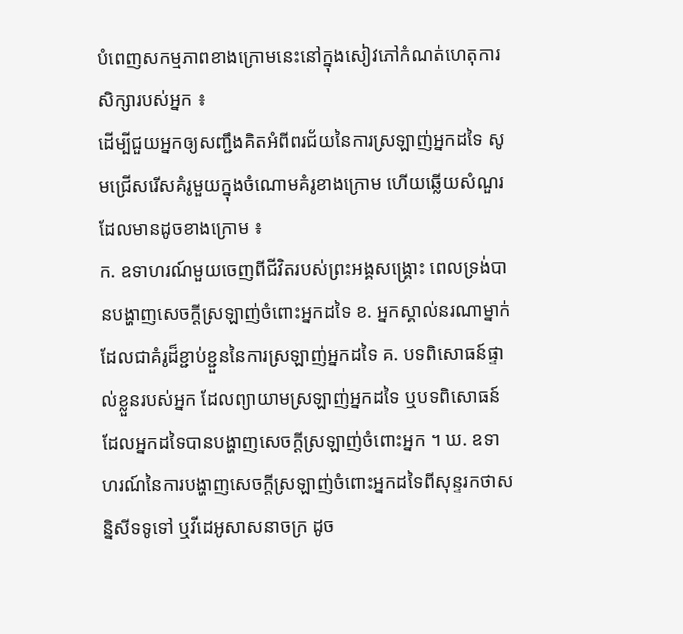បំពេញសកម្មភាពខាងក្រោមនេះនៅក្នុងសៀវភៅកំណត់ហេតុការសិក្សារបស់អ្នក ៖
ដើម្បីជួយអ្នកឲ្យសញ្ជឹងគិតអំពីពរជ័យនៃការស្រឡាញ់អ្នកដទៃ សូមជ្រើសរើសគំរូមួយក្នុងចំណោមគំរូខាងក្រោម ហើយឆ្លើយសំណួរដែលមានដូចខាងក្រោម ៖
ក. ឧទាហរណ៍មួយចេញពីជីវិតរបស់ព្រះអង្គសង្គ្រោះ ពេលទ្រង់បានបង្ហាញសេចក្ដីស្រឡាញ់ចំពោះអ្នកដទៃ ខ. អ្នកស្គាល់នរណាម្នាក់ដែលជាគំរូដ៏ខ្ជាប់ខ្ជួននៃការស្រឡាញ់អ្នកដទៃ គ. បទពិសោធន៍ផ្ទាល់ខ្លួនរបស់អ្នក ដែលព្យាយាមស្រឡាញ់អ្នកដទៃ ឬបទពិសោធន៍ដែលអ្នកដទៃបានបង្ហាញសេចក្តីស្រឡាញ់ចំពោះអ្នក ។ ឃ. ឧទាហរណ៍នៃការបង្ហាញសេចក្ដីស្រឡាញ់ចំពោះអ្នកដទៃពីសុន្ទរកថាសន្និសីទទូទៅ ឬវីដេអូសាសនាចក្រ ដូច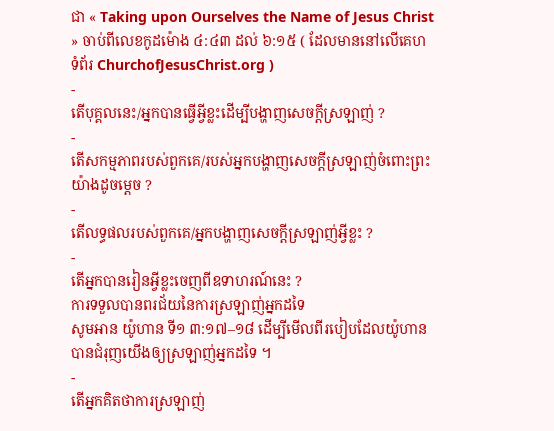ជា « Taking upon Ourselves the Name of Jesus Christ » ចាប់ពីលេខកូដម៉ោង ៤:៤៣ ដល់ ៦:១៥ ( ដែលមាននៅលើគេហទំព័រ ChurchofJesusChrist.org )
-
តើបុគ្គលនេះ/អ្នកបានធ្វើអ្វីខ្លះដើម្បីបង្ហាញសេចក្តីស្រឡាញ់ ?
-
តើសកម្មភាពរបស់ពួកគេ/របស់អ្នកបង្ហាញសេចក្ដីស្រឡាញ់ចំពោះព្រះយ៉ាងដូចម្តេច ?
-
តើលទ្ធផលរបស់ពួកគេ/អ្នកបង្ហាញសេចក្តីស្រឡាញ់អ្វីខ្លះ ?
-
តើអ្នកបានរៀនអ្វីខ្លះចេញពីឧទាហរណ៍នេះ ?
ការទទួលបានពរជ័យនៃការស្រឡាញ់អ្នកដទៃ
សូមអាន យ៉ូហាន ទី១ ៣:១៧–១៨ ដើម្បីមើលពីរបៀបដែលយ៉ូហានបានជំរុញយើងឲ្យស្រឡាញ់អ្នកដទៃ ។
-
តើអ្នកគិតថាការស្រឡាញ់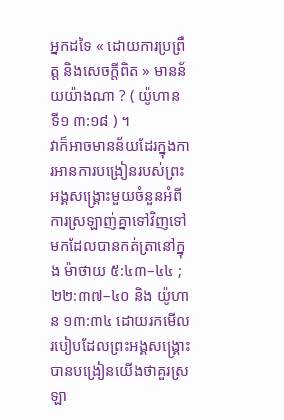អ្នកដទៃ « ដោយការប្រព្រឹត្ត និងសេចក្តីពិត » មានន័យយ៉ាងណា ? ( យ៉ូហាន ទី១ ៣:១៨ ) ។
វាក៏អាចមានន័យដែរក្នុងការអានការបង្រៀនរបស់ព្រះអង្គសង្គ្រោះមួយចំនួនអំពីការស្រឡាញ់គ្នាទៅវិញទៅមកដែលបានកត់ត្រានៅក្នុង ម៉ាថាយ ៥:៤៣–៤៤ ; ២២:៣៧–៤០ និង យ៉ូហាន ១៣:៣៤ ដោយរកមើលរបៀបដែលព្រះអង្គសង្គ្រោះបានបង្រៀនយើងថាគួរស្រឡា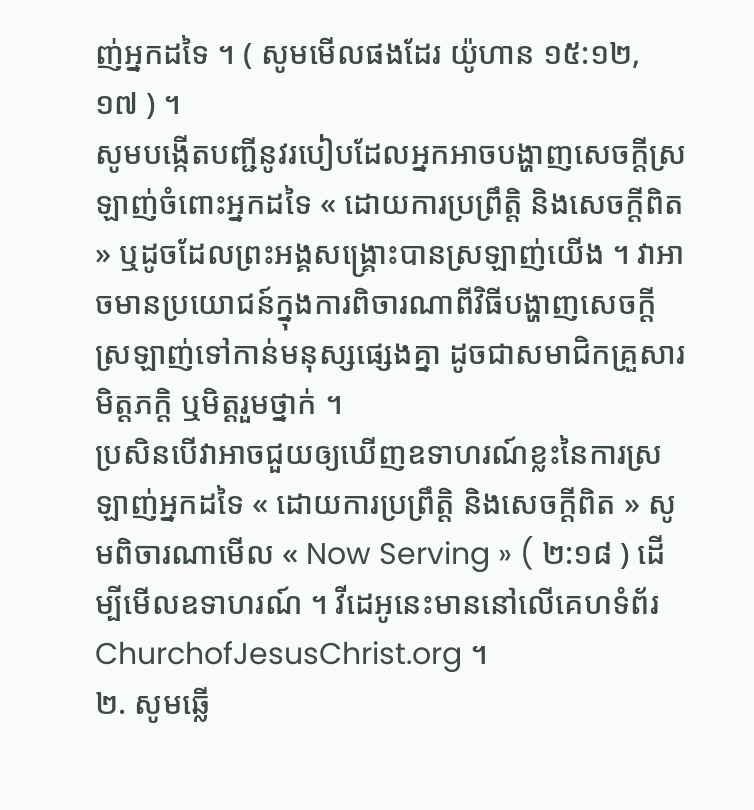ញ់អ្នកដទៃ ។ ( សូមមើលផងដែរ យ៉ូហាន ១៥:១២, ១៧ ) ។
សូមបង្កើតបញ្ជីនូវរបៀបដែលអ្នកអាចបង្ហាញសេចក្ដីស្រឡាញ់ចំពោះអ្នកដទៃ « ដោយការប្រព្រឹត្តិ និងសេចក្តីពិត » ឬដូចដែលព្រះអង្គសង្គ្រោះបានស្រឡាញ់យើង ។ វាអាចមានប្រយោជន៍ក្នុងការពិចារណាពីវិធីបង្ហាញសេចក្ដីស្រឡាញ់ទៅកាន់មនុស្សផ្សេងគ្នា ដូចជាសមាជិកគ្រួសារ មិត្តភក្តិ ឬមិត្តរួមថ្នាក់ ។
ប្រសិនបើវាអាចជួយឲ្យឃើញឧទាហរណ៍ខ្លះនៃការស្រឡាញ់អ្នកដទៃ « ដោយការប្រព្រឹត្តិ និងសេចក្តីពិត » សូមពិចារណាមើល « Now Serving » ( ២:១៨ ) ដើម្បីមើលឧទាហរណ៍ ។ វីដេអូនេះមាននៅលើគេហទំព័រ ChurchofJesusChrist.org ។
២. សូមឆ្លើ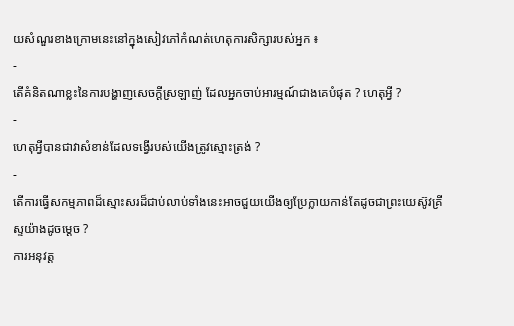យសំណួរខាងក្រោមនេះនៅក្នុងសៀវភៅកំណត់ហេតុការសិក្សារបស់អ្នក ៖
-
តើគំនិតណាខ្លះនៃការបង្ហាញសេចក្ដីស្រឡាញ់ ដែលអ្នកចាប់អារម្មណ៍ជាងគេបំផុត ? ហេតុអ្វី ?
-
ហេតុអ្វីបានជាវាសំខាន់ដែលទង្វើរបស់យើងត្រូវស្មោះត្រង់ ?
-
តើការធ្វើសកម្មភាពដ៏ស្មោះសរដ៏ជាប់លាប់ទាំងនេះអាចជួយយើងឲ្យប្រែក្លាយកាន់តែដូចជាព្រះយេស៊ូវគ្រីស្ទយ៉ាងដូចម្ដេច ?
ការអនុវត្ត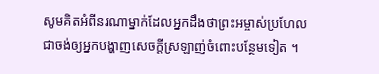សូមគិតអំពីនរណាម្នាក់ដែលអ្នកដឹងថាព្រះអម្ចាស់ប្រហែលជាចង់ឲ្យអ្នកបង្ហាញសេចក្ដីស្រឡាញ់ចំពោះបន្ថែមទៀត ។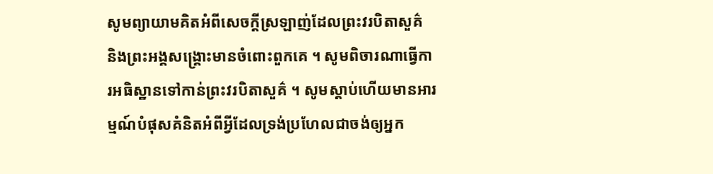សូមព្យាយាមគិតអំពីសេចក្ដីស្រឡាញ់ដែលព្រះវរបិតាសួគ៌ និងព្រះអង្គសង្គ្រោះមានចំពោះពួកគេ ។ សូមពិចារណាធ្វើការអធិស្ឋានទៅកាន់ព្រះវរបិតាសួគ៌ ។ សូមស្តាប់ហើយមានអារម្មណ៍បំផុសគំនិតអំពីអ្វីដែលទ្រង់ប្រហែលជាចង់ឲ្យអ្នក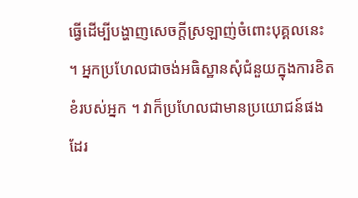ធ្វើដើម្បីបង្ហាញសេចក្ដីស្រឡាញ់ចំពោះបុគ្គលនេះ ។ អ្នកប្រហែលជាចង់អធិស្ឋានសុំជំនួយក្នុងការខិតខំរបស់អ្នក ។ វាក៏ប្រហែលជាមានប្រយោជន៍ផងដែរ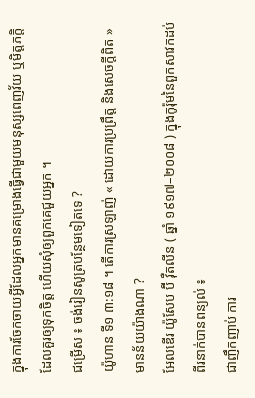ក្នុងការចែកចាយអ្វីដែលអ្នកមានគម្រោងធ្វើជាមួយមនុស្សពេញវ័យ ឬមិត្តភក្តិដែលគួរឲ្យទុកចិត្ត ហើយសុំឲ្យពួកគេជួយអ្នក ។
ជម្រើស ៖ ចង់រៀនសូត្របន្ថែមទៀតទេ ?
យ៉ូហាន ទី១ ៣:១៨ ។ តើការស្រឡាញ់ « ដោយការប្រព្រឹត្ត និងសេចក្តីពិត » មានន័យយ៉ាងណា ?
អែលឌើរ យ៉ូសែប ប៊ី វ៉ឺតលីន ( ឆ្នាំ ១៩១៧–២០០៨ ) ក្នុងកូរ៉ុមនៃពួកសាវកដប់ពីរនាក់បានពន្យល់ ៖
ជាញឹកញាប់ ការ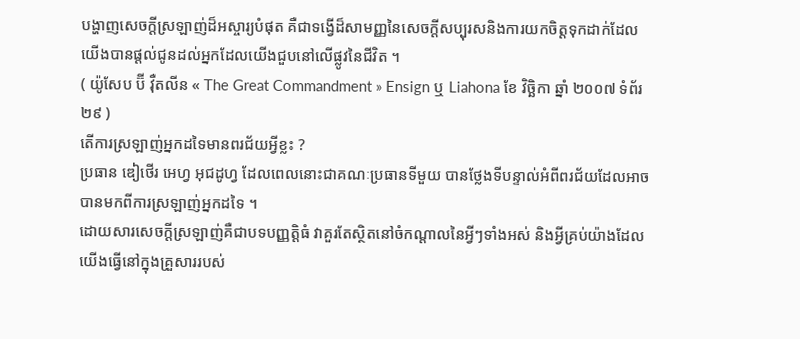បង្ហាញសេចក្ដីស្រឡាញ់ដ៏អស្ចារ្យបំផុត គឺជាទង្វើដ៏សាមញ្ញនៃសេចក្ដីសប្បុរសនិងការយកចិត្តទុកដាក់ដែលយើងបានផ្ដល់ជូនដល់អ្នកដែលយើងជួបនៅលើផ្លូវនៃជីវិត ។
( យ៉ូសែប ប៊ី វ៉ឺតលីន « The Great Commandment » Ensign ឬ Liahona ខែ វិច្ឆិកា ឆ្នាំ ២០០៧ ទំព័រ ២៩ )
តើការស្រឡាញ់អ្នកដទៃមានពរជ័យអ្វីខ្លះ ?
ប្រធាន ឌៀថើរ អេហ្វ អុជដូហ្វ ដែលពេលនោះជាគណៈប្រធានទីមួយ បានថ្លែងទីបន្ទាល់អំពីពរជ័យដែលអាចបានមកពីការស្រឡាញ់អ្នកដទៃ ។
ដោយសារសេចក្តីស្រឡាញ់គឺជាបទបញ្ញត្តិធំ វាគួរតែស្ថិតនៅចំកណ្តាលនៃអ្វីៗទាំងអស់ និងអ្វីគ្រប់យ៉ាងដែលយើងធ្វើនៅក្នុងគ្រួសាររបស់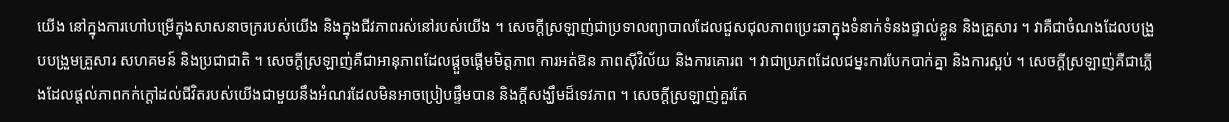យើង នៅក្នុងការហៅបម្រើក្នុងសាសនាចក្ររបស់យើង និងក្នុងជីវភាពរស់នៅរបស់យើង ។ សេចក្ដីស្រឡាញ់ជាប្រទាលព្យាបាលដែលជួសជុលភាពប្រេះឆាក្នុងទំនាក់ទំនងផ្ទាល់ខ្លួន និងគ្រួសារ ។ វាគឺជាចំណងដែលបង្រួបបង្រួមគ្រួសារ សហគមន៍ និងប្រជាជាតិ ។ សេចក្ដីស្រឡាញ់គឺជាអានុភាពដែលផ្តួចផ្តើមមិត្តភាព ការអត់ឱន ភាពស៊ីវិល័យ និងការគោរព ។ វាជាប្រភពដែលជម្នះការបែកបាក់គ្នា និងការស្អប់ ។ សេចក្តីស្រឡាញ់គឺជាភ្លើងដែលផ្តល់ភាពកក់ក្តៅដល់ជីវិតរបស់យើងជាមួយនឹងអំណរដែលមិនអាចប្រៀបផ្ទឹមបាន និងក្តីសង្ឃឹមដ៏ទេវភាព ។ សេចក្តីស្រឡាញ់គួរតែ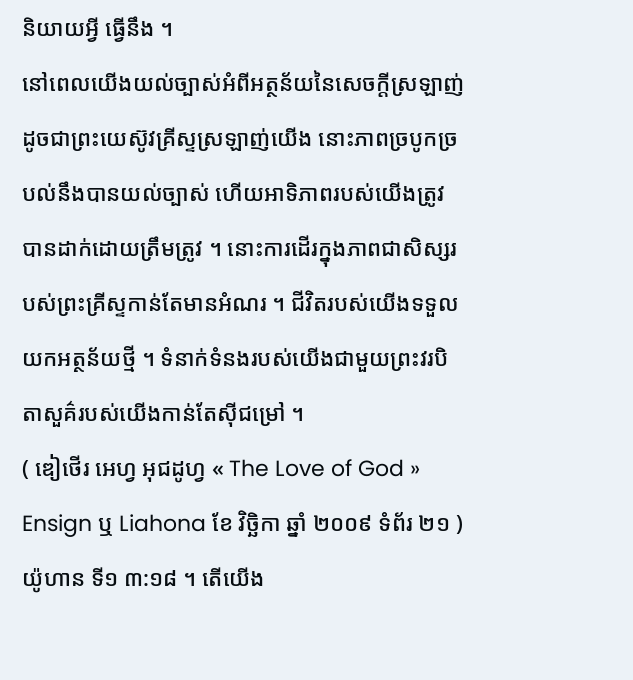និយាយអ្វី ធ្វើនឹង ។
នៅពេលយើងយល់ច្បាស់អំពីអត្ថន័យនៃសេចក្តីស្រឡាញ់ ដូចជាព្រះយេស៊ូវគ្រីស្ទស្រឡាញ់យើង នោះភាពច្របូកច្របល់នឹងបានយល់ច្បាស់ ហើយអាទិភាពរបស់យើងត្រូវបានដាក់ដោយត្រឹមត្រូវ ។ នោះការដើរក្នុងភាពជាសិស្សរបស់ព្រះគ្រីស្ទកាន់តែមានអំណរ ។ ជីវិតរបស់យើងទទួលយកអត្ថន័យថ្មី ។ ទំនាក់ទំនងរបស់យើងជាមួយព្រះវរបិតាសួគ៌របស់យើងកាន់តែស៊ីជម្រៅ ។
( ឌៀថើរ អេហ្វ អុជដូហ្វ « The Love of God » Ensign ឬ Liahona ខែ វិច្ឆិកា ឆ្នាំ ២០០៩ ទំព័រ ២១ )
យ៉ូហាន ទី១ ៣:១៨ ។ តើយើង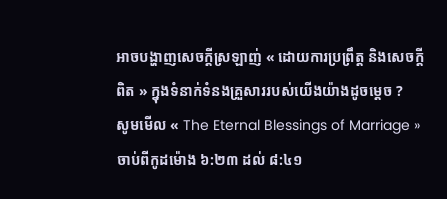អាចបង្ហាញសេចក្ដីស្រឡាញ់ « ដោយការប្រព្រឹត្ត និងសេចក្តីពិត » ក្នុងទំនាក់ទំនងគ្រួសាររបស់យើងយ៉ាងដូចម្ដេច ?
សូមមើល « The Eternal Blessings of Marriage » ចាប់ពីកូដម៉ោង ៦:២៣ ដល់ ៨:៤១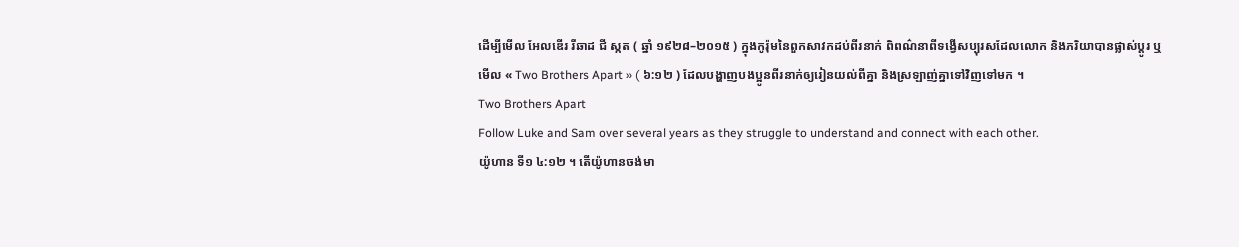ដើម្បីមើល អែលឌើរ រីឆាដ ជី ស្កត ( ឆ្នាំ ១៩២៨–២០១៥ ) ក្នុងកូរ៉ុមនៃពួកសាវកដប់ពីរនាក់ ពិពណ៌នាពីទង្វើសប្បុរសដែលលោក និងភរិយាបានផ្លាស់ប្តូរ ឬមើល « Two Brothers Apart » ( ៦:១២ ) ដែលបង្ហាញបងប្អូនពីរនាក់ឲ្យរៀនយល់ពីគ្នា និងស្រឡាញ់គ្នាទៅវិញទៅមក ។
Two Brothers Apart
Follow Luke and Sam over several years as they struggle to understand and connect with each other.
យ៉ូហាន ទី១ ៤:១២ ។ តើយ៉ូហានចង់មា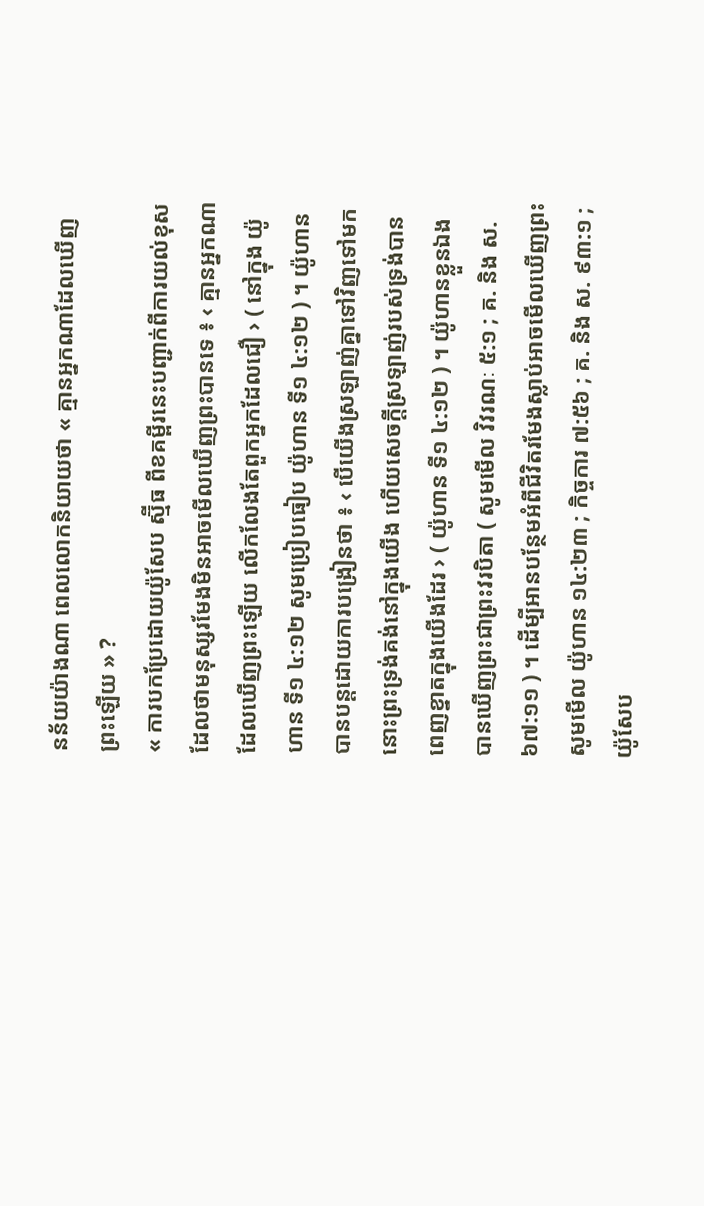នន័យយ៉ាងណា ពេលលោកនិយាយថា « គ្មានអ្នកណាដែលឃើញព្រះឡើយ » ?
« ការបកប្រែដោយយ៉ូសែប ស្ម៊ីធ ពីខគម្ពីរនេះបញ្ជាក់ពីការយល់ខុសដែលថាមនុស្សរមែងមិនអាចមើលឃើញព្រះបានទេ ៖ ‹ គ្មានអ្នកណាដែលឃើញព្រះឡើយ លើកលែងតែពួកអ្នកដែលជឿ › ( នៅក្នុង យ៉ូហាន ទី១ ៤:១២ សូមប្រៀបធៀប យ៉ូហាន ទី១ ៤:១២ ) ។ យ៉ូហានបានបន្តដោយការបង្រៀនថា ៖ ‹ បើយើងស្រឡាញ់គ្នាទៅវិញទៅមក នោះព្រះទ្រង់គង់នៅក្នុងយើង ហើយសេចក្ដីស្រឡាញ់របស់ទ្រង់បានពេញខ្នាតក្នុងយើងដែរ › ( យ៉ូហាន ទី១ ៤:១២ ) ។ យ៉ូហានខ្លួនឯងបានឃើញព្រះជាព្រះវរបិតា ( សូមមើល វិវរណៈ ៥:១ ; គ. និង ស. ៦៧:១១ ) ។ ដើម្បីអានបន្ថែមអំពីជីវិតរមែងស្លាប់អាចមើលឃើញព្រះ សូមមើល យ៉ូហាន ១៤:២៣ ; កិច្ចការ ៧:៥៦ ; គ. និង ស. ៩៣:១ ; យ៉ូសែប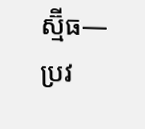ស្ម៊ីធ—ប្រវ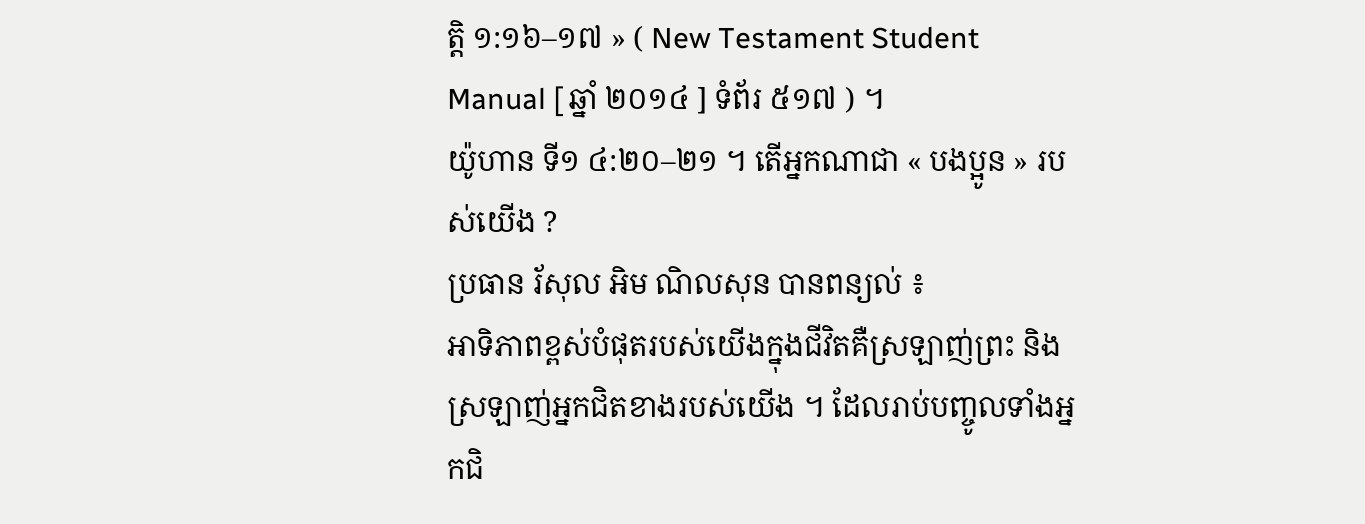ត្តិ ១:១៦–១៧ » ( New Testament Student Manual [ ឆ្នាំ ២០១៤ ] ទំព័រ ៥១៧ ) ។
យ៉ូហាន ទី១ ៤:២០–២១ ។ តើអ្នកណាជា « បងប្អូន » របស់យើង ?
ប្រធាន រ័សុល អិម ណិលសុន បានពន្យល់ ៖
អាទិភាពខ្ពស់បំផុតរបស់យើងក្នុងជីវិតគឺស្រឡាញ់ព្រះ និងស្រឡាញ់អ្នកជិតខាងរបស់យើង ។ ដែលរាប់បញ្ចូលទាំងអ្នកជិ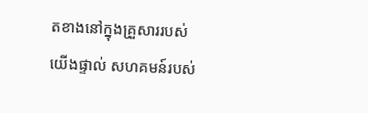តខាងនៅក្នុងគ្រួសាររបស់យើងផ្ទាល់ សហគមន៍របស់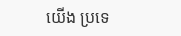យើង ប្រទេ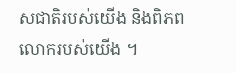សជាតិរបស់យើង និងពិភពលោករបស់យើង ។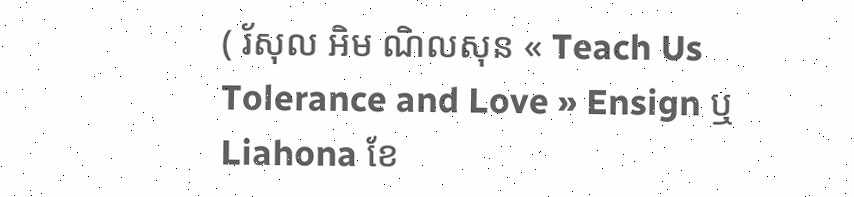( រ័សុល អិម ណិលសុន « Teach Us Tolerance and Love » Ensign ឬ Liahona ខែ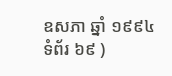ឧសភា ឆ្នាំ ១៩៩៤ ទំព័រ ៦៩ )